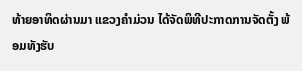ທ້າຍອາທິດຜ່ານມາ ແຂວງຄຳມ່ວນ ໄດ້ຈັດພິທີປະກາດການຈັດຕັ້ງ ພ້ອມທັງຮັບ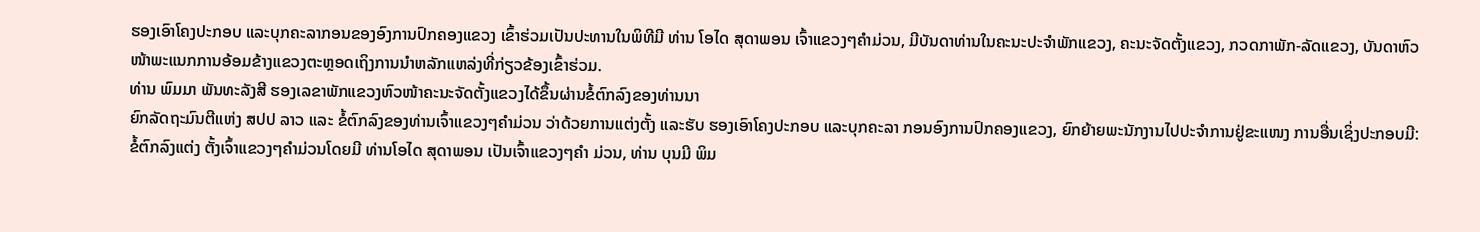ຮອງເອົາໂຄງປະກອບ ແລະບຸກຄະລາກອນຂອງອົງການປົກຄອງແຂວງ ເຂົ້າຮ່ວມເປັນປະທານໃນພິທີມີ ທ່ານ ໂອໄດ ສຸດາພອນ ເຈົ້າແຂວງໆຄຳມ່ວນ, ມີບັນດາທ່ານໃນຄະນະປະຈຳພັກແຂວງ, ຄະນະຈັດຕັ້ງແຂວງ, ກວດກາພັກ-ລັດແຂວງ, ບັນດາຫົວ ໜ້າພະແນກການອ້ອມຂ້າງແຂວງຕະຫຼອດເຖິງການນຳຫລັກແຫລ່ງທີ່ກ່ຽວຂ້ອງເຂົ້າຮ່ວມ.
ທ່ານ ພົມມາ ພັນທະລັງສີ ຮອງເລຂາພັກແຂວງຫົວໜ້າຄະນະຈັດຕັ້ງແຂວງໄດ້ຂຶ້ນຜ່ານຂໍ້ຕົກລົງຂອງທ່ານນາ
ຍົກລັດຖະມົນຕີແຫ່ງ ສປປ ລາວ ແລະ ຂໍ້ຕົກລົງຂອງທ່ານເຈົ້າແຂວງໆຄຳມ່ວນ ວ່າດ້ວຍການແຕ່ງຕັ້ງ ແລະຮັບ ຮອງເອົາໂຄງປະກອບ ແລະບຸກຄະລາ ກອນອົງການປົກຄອງແຂວງ, ຍົກຍ້າຍພະນັກງານໄປປະຈຳການຢູ່ຂະແໜງ ການອື່ນເຊິ່ງປະກອບມີ: ຂໍ້ຕົກລົງແຕ່ງ ຕັ້ງເຈົ້າແຂວງໆຄຳມ່ວນໂດຍມີ ທ່ານໂອໄດ ສຸດາພອນ ເປັນເຈົ້າແຂວງໆຄຳ ມ່ວນ, ທ່ານ ບຸນມີ ພິມ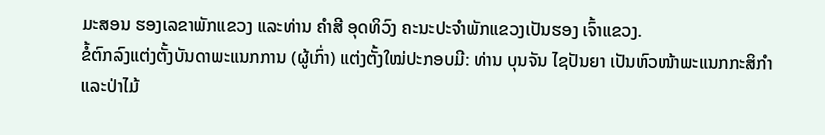ມະສອນ ຮອງເລຂາພັກແຂວງ ແລະທ່ານ ຄຳສີ ອຸດທິວົງ ຄະນະປະຈຳພັກແຂວງເປັນຮອງ ເຈົ້າແຂວງ.
ຂໍ້ຕົກລົງແຕ່ງຕັ້ງບັນດາພະແນກການ (ຜູ້ເກົ່າ) ແຕ່ງຕັ້ງໃໝ່ປະກອບມີ: ທ່ານ ບຸນຈັນ ໄຊປັນຍາ ເປັນຫົວໜ້າພະແນກກະສິກຳ ແລະປ່າໄມ້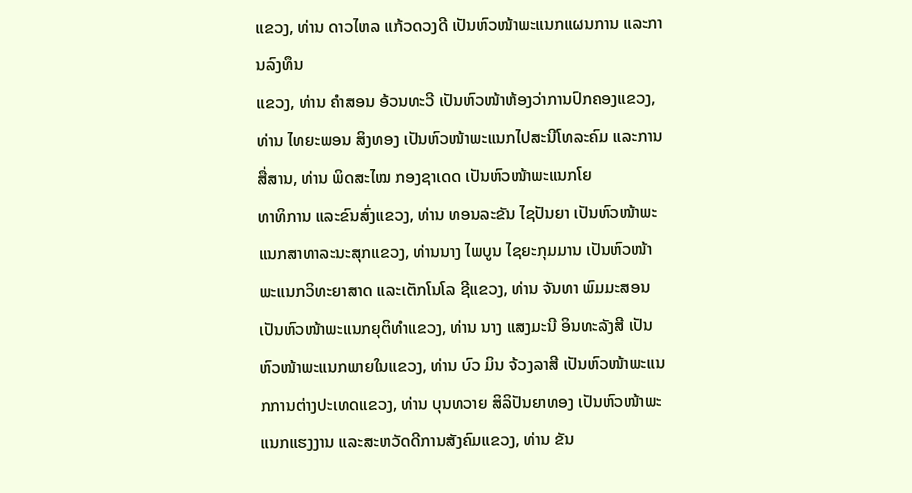ແຂວງ, ທ່ານ ດາວໄຫລ ແກ້ວດວງດີ ເປັນຫົວໜ້າພະແນກແຜນການ ແລະການລົງທຶນ
ແຂວງ, ທ່ານ ຄຳສອນ ອ້ວນທະວີ ເປັນຫົວໜ້າຫ້ອງວ່າການປົກຄອງແຂວງ, ທ່ານ ໄທຍະພອນ ສິງທອງ ເປັນຫົວໜ້າພະແນກໄປສະນີໂທລະຄົມ ແລະການສື່ສານ, ທ່ານ ພິດສະໄໝ ກອງຊາເດດ ເປັນຫົວໜ້າພະແນກໂຍ
ທາທິການ ແລະຂົນສົ່ງແຂວງ, ທ່ານ ທອນລະຂັນ ໄຊປັນຍາ ເປັນຫົວໜ້າພະແນກສາທາລະນະສຸກແຂວງ, ທ່ານນາງ ໄພບູນ ໄຊຍະກຸມມານ ເປັນຫົວໜ້າພະແນກວິທະຍາສາດ ແລະເຕັກໂນໂລ ຊີແຂວງ, ທ່ານ ຈັນທາ ພົມມະສອນເປັນຫົວໜ້າພະແນກຍຸຕິທຳແຂວງ, ທ່ານ ນາງ ແສງມະນີ ອິນທະລັງສີ ເປັນຫົວໜ້າພະແນກພາຍໃນແຂວງ, ທ່ານ ບົວ ມິນ ຈ້ວງລາສີ ເປັນຫົວໜ້າພະແນກການຕ່າງປະເທດແຂວງ, ທ່ານ ບຸນທວາຍ ສິລິປັນຍາທອງ ເປັນຫົວໜ້າພະແນກແຮງງານ ແລະສະຫວັດດີການສັງຄົມແຂວງ, ທ່ານ ຂັນ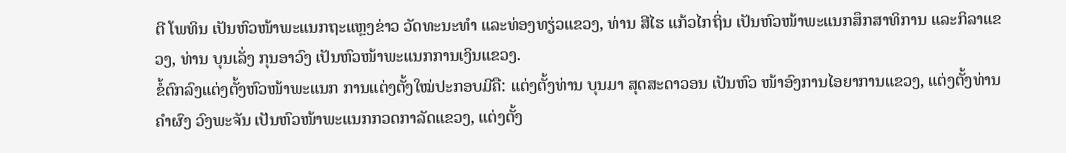ຕີ ໂພທິນ ເປັນຫົວໜ້າພະແນກຖະແຫຼງຂ່າວ ວັດທະນະທຳ ແລະທ່ອງທຽ່ວແຂວງ, ທ່ານ ສີໄຮ ແກ້ວໄກຖິ່ນ ເປັນຫົວໜ້າພະແນກສຶກສາທິການ ແລະກິລາແຂວງ, ທ່ານ ບຸນເລັ່ງ ກຸນອາວົງ ເປັນຫົວໜ້າພະແນກການເງິນແຂວງ.
ຂໍ້ຕົກລົງແຕ່ງຕັ້ງຫົວໜ້າພະແນກ ການແຕ່ງຕັ້ງໃໝ່ປະກອບມີຄື: ແຕ່ງຕັ້ງທ່ານ ບຸນມາ ສຸດສະດາວອນ ເປັນຫົວ ໜ້າອົງການໄອຍາການແຂວງ, ແຕ່ງຕັ້ງທ່ານ ຄຳຜົງ ວົງພະຈັນ ເປັນຫົວໜ້າພະແນກກວດກາລັດແຂວງ, ແຕ່ງຕັ້ງ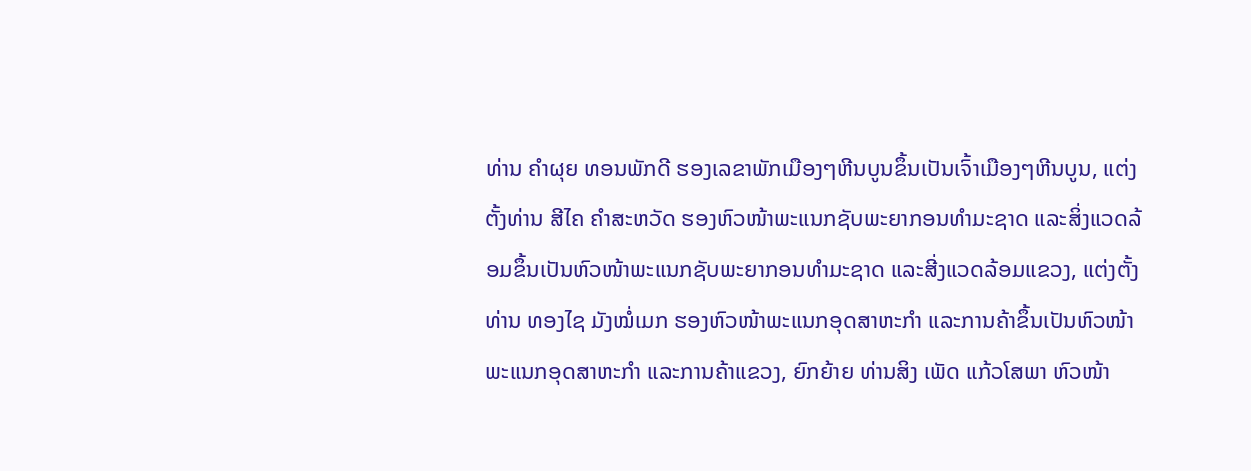ທ່ານ ຄຳຜຸຍ ທອນພັກດີ ຮອງເລຂາພັກເມືອງໆຫີນບູນຂຶ້ນເປັນເຈົ້າເມືອງໆຫີນບູນ, ແຕ່ງຕັ້ງທ່ານ ສີໄຄ ຄຳສະຫວັດ ຮອງຫົວໜ້າພະແນກຊັບພະຍາກອນທຳມະຊາດ ແລະສິ່ງແວດລ້ອມຂຶ້ນເປັນຫົວໜ້າພະແນກຊັບພະຍາກອນທຳມະຊາດ ແລະສີ່ງແວດລ້ອມແຂວງ, ແຕ່ງຕັ້ງທ່ານ ທອງໄຊ ມັງໝໍ່ເມກ ຮອງຫົວໜ້າພະແນກອຸດສາຫະກຳ ແລະການຄ້າຂຶ້ນເປັນຫົວໜ້າພະແນກອຸດສາຫະກຳ ແລະການຄ້າແຂວງ, ຍົກຍ້າຍ ທ່ານສິງ ເພັດ ແກ້ວໂສພາ ຫົວໜ້າ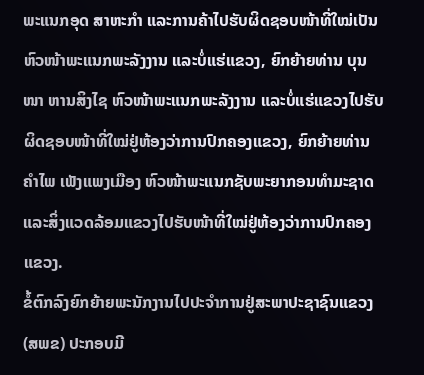ພະແນກອຸດ ສາຫະກຳ ແລະການຄ້າໄປຮັບຜິດຊອບໜ້າທີ່ໃໝ່ເປັນຫົວໜ້າພະແນກພະລັງງານ ແລະບໍ່ແຮ່ແຂວງ, ຍົກຍ້າຍທ່ານ ບຸນໜາ ຫານສິງໄຊ ຫົວໜ້າພະແນກພະລັງງານ ແລະບໍ່ແຮ່ແຂວງໄປຮັບຜິດຊອບໜ້າທີ່ໃໝ່ຢູ່ຫ້ອງວ່າການປົກຄອງແຂວງ, ຍົກຍ້າຍທ່ານ ຄຳໄພ ເພັງແພງເມືອງ ຫົວໜ້າພະແນກຊັບພະຍາກອນທຳມະຊາດ ແລະສິ່ງແວດລ້ອມແຂວງໄປຮັບໜ້າທີ່ໃໝ່ຢູ່ຫ້ອງວ່າການປົກຄອງແຂວງ.
ຂໍ້ຕົກລົງຍົກຍ້າຍພະນັກງານໄປປະຈຳການຢູ່ສະພາປະຊາຊົນແຂວງ (ສພຂ) ປະກອບມີ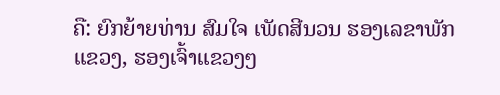ຄື: ຍົກຍ້າຍທ່ານ ສົມໃຈ ເພັດສີນວນ ຮອງເລຂາພັກແຂວງ, ຮອງເຈົ້າແຂວງໆ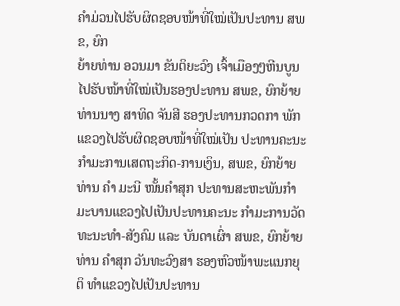ຄຳມ່ວນໄປຮັບຜິດຊອບໜ້າທີ່ໃໝ່ເປັນປະທານ ສພຂ, ຍົກ
ຍ້າຍທ່ານ ອວນມາ ຂັນຕິຍະວົງ ເຈົ້າເມືອງໆຫີນບູນໄປຮັບໜ້າທີ່ໃໝ່ເປັນຮອງປະທານ ສພຂ, ຍົກຍ້າຍທ່ານນາງ ສາທິດ ຈັນສີ ຮອງປະທານກວດກາ ພັກແຂວງໄປຮັບຜິດຊອບໜ້າທີ່ໃໝ່ເປັນ ປະທານຄະນະກຳມະການເສດຖະກິດ-ການເງິນ, ສພຂ, ຍົກຍ້າຍ ທ່ານ ຄຳ ມະນີ ໜັ້ນຄຳສຸກ ປະທານສະຫະພັນກຳມະບານແຂວງໄປເປັນປະທານຄະນະ ກຳມະການວັດທະນະທຳ-ສັງຄົມ ແລະ ບັນດາເຜົ່າ ສພຂ, ຍົກຍ້າຍທ່ານ ຄຳສຸກ ວັນທະວົງສາ ຮອງຫົວໜ້າພະແນກຍຸຕິ ທຳແຂວງໄປເປັນປະທານ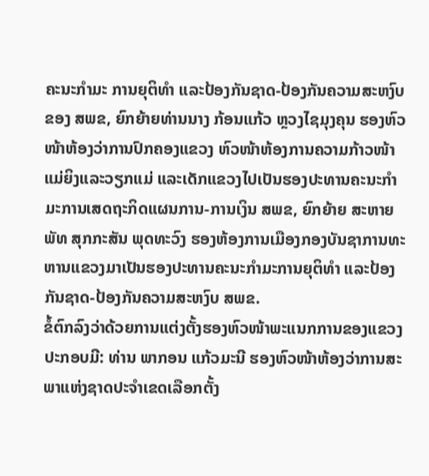ຄະນະກຳມະ ການຍຸຕິທຳ ແລະປ້ອງກັນຊາດ-ປ້ອງກັນຄວາມສະຫງົບຂອງ ສພຂ, ຍົກຍ້າຍທ່ານນາງ ກ້ອນແກ້ວ ຫຼວງໄຊມຸງຄຸນ ຮອງຫົວໜ້າຫ້ອງວ່າການປົກຄອງແຂວງ ຫົວໜ້າຫ້ອງການຄວາມກ້າວໜ້າແມ່ຍິງແລະວຽກແມ່ ແລະເດັກແຂວງໄປເປັນຮອງປະທານຄະນະກຳມະການເສດຖະກິດແຜນການ-ການເງິນ ສພຂ, ຍົກຍ້າຍ ສະຫາຍ ພັທ ສຸກກະສັນ ພຸດທະວົງ ຮອງຫ້ອງການເມືອງກອງບັນຊາການທະຫານແຂວງມາເປັນຮອງປະທານຄະນະກຳມະການຍຸຕິທຳ ແລະປ້ອງກັນຊາດ-ປ້ອງກັນຄວາມສະຫງົບ ສພຂ.
ຂໍ້ຕົກລົງວ່າດ້ວຍການແຕ່ງຕັ້ງຮອງຫົວໜ້າພະແນກການຂອງແຂວງປະກອບມີ: ທ່ານ ພາກອນ ແກ້ວມະນີ ຮອງຫົວໜ້າຫ້ອງວ່າການສະພາແຫ່ງຊາດປະຈຳເຂດເລືອກຕັ້ງ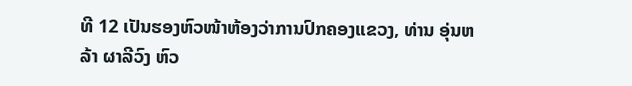ທີ 12 ເປັນຮອງຫົວໜ້າຫ້ອງວ່າການປົກຄອງແຂວງ, ທ່ານ ອຸ່ນຫລ້າ ຜາລີວົງ ຫົວ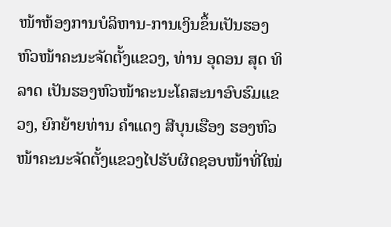ໜ້າຫ້ອງການບໍລິຫານ-ການເງິນຂຶ້ນເປັນຮອງຫົວໜ້າຄະນະຈັດຕັ້ງແຂວງ, ທ່ານ ອຸດອນ ສຸດ ທິລາດ ເປັນຮອງຫົວໜ້າຄະນະໂຄສະນາອົບຮົມແຂວງ, ຍົກຍ້າຍທ່ານ ຄຳແດງ ສີບຸນເຮືອງ ຮອງຫົວໜ້າຄະນະຈັດຕັ້ງແຂວງໄປຮັບຜິດຊອບໜ້າທີ່ໃໝ່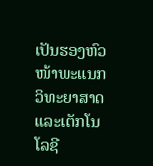ເປັນຮອງຫົວໜ້າພະແນກວິທະຍາສາດ ແລະເຕັກໂນໂລຊີ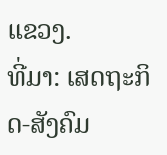ແຂວງ.
ທີ່ມາ: ເສດຖະກິດ-ສັງຄົມ